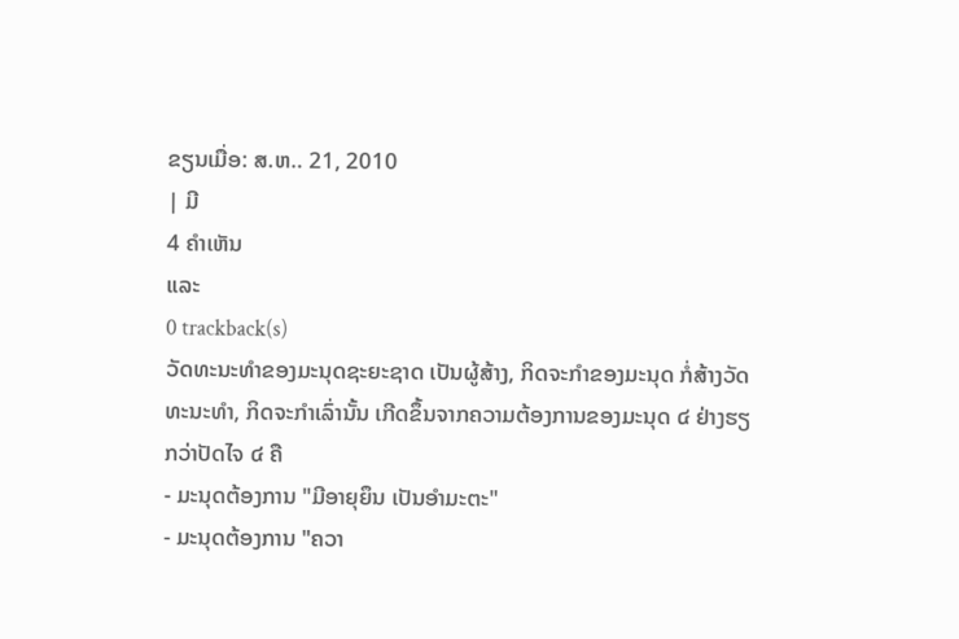ຂຽນເມື່ອ: ສ.ຫ.. 21, 2010
| ມີ
4 ຄຳເຫັນ
ແລະ
0 trackback(s)
ວັດທະນະທຳຂອງມະນຸດຊະຍະຊາດ ເປັນຜູ້ສ້າງ, ກິດຈະກຳຂອງມະນຸດ ກໍ່ສ້າງວັດທະນະທຳ, ກິດຈະກຳເລົ່ານັ້ນ ເກີດຂຶ້ນຈາກຄວາມຕ້ອງການຂອງມະນຸດ ໔ ຢ່າງຮຽກວ່າປັດໄຈ ໔ ຄື
- ມະນຸດຕ້ອງການ "ມີອາຍຸຍຶນ ເປັນອຳມະຕະ"
- ມະນຸດຕ້ອງການ "ຄວາ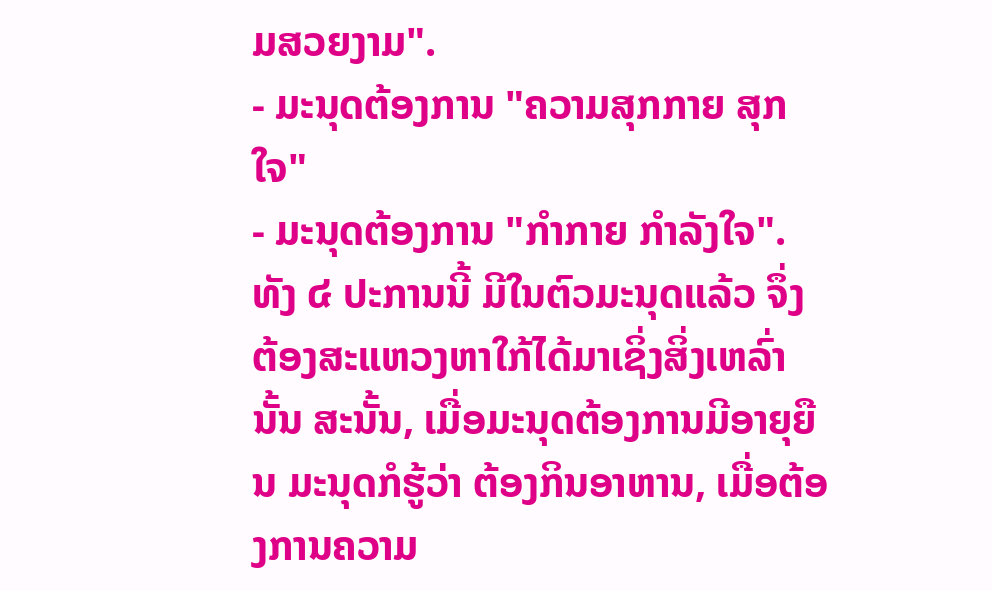ມສວຍງາມ".
- ມະນຸດຕ້ອງການ "ຄວາມສຸກກາຍ ສຸກໃຈ"
- ມະນຸດຕ້ອງການ "ກຳກາຍ ກຳລັງໃຈ".
ທັງ ໔ ປະການນີ້ ມີໃນຕົວມະນຸດແລ້ວ ຈຶ່ງຕ້ອງສະແຫວງຫາໃກ້ໄດ້ມາເຊິ່ງສິ່ງເຫລົ່ານັ້ນ ສະນັ້ນ, ເມື່ອມະນຸດຕ້ອງການມີອາຍຸຍືນ ມະນຸດກໍຮູ້ວ່າ ຕ້ອງກິນອາຫານ, ເມື່ອຕ້ອງການຄວາມ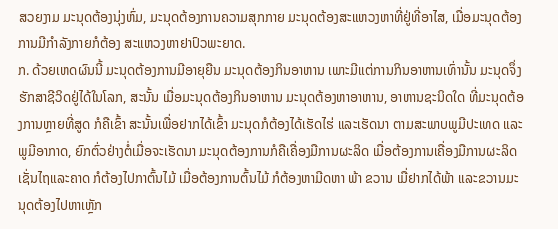ສວຍງາມ ມະນຸດຕ້ອງນຸ່ງຫົ່ມ, ມະນຸດຕ້ອງການຄວາມສຸກກາຍ ມະນຸດຕ້ອງສະແຫວງຫາທີ່ຢູ່ທີ່ອາໄສ, ເມື່ອມະນຸດຕ້ອງການມີກຳລັງກາຍກໍຕ້ອງ ສະແຫວງຫາຢາປົວພະຍາດ.
ກ. ດ້ວຍເຫດຜົນນີ້ ມະນຸດຕ້ອງການມີອາຍຸຍືນ ມະນຸດຕ້ອງກິນອາຫານ ເພາະມີແຕ່ການກິນອາຫານເທົ່ານັ້ນ ມະນຸດຈຶ່ງຮັກສາຊີວິດຢູ່ໄດ້ໃນໂລກ, ສະນັ້ນ ເມື່ອມະນຸດຕ້ອງກິນອາຫານ ມະນຸດຕ້ອງຫາອາຫານ, ອາຫານຊະນິດໃດ ທີ່ມະນຸດຕ້ອງການຫຼາຍທີ່ສູດ ກໍຄືເຂົ້າ ສະນັ້ນເພື່ອຢາກໄດ້ເຂົ້າ ມະນຸດກໍຕ້ອງໄດ້ເຮັດໄຮ່ ແລະເຮັດນາ ຕາມສະພາບພູມີປະເທດ ແລະພູມີອາກາດ, ຍົກຕົ່ວຢ່າງຕໍ່ເມື່ອຈະເຮັດນາ ມະນຸດຕ້ອງການກໍຄືເຄື່ອງມືການຜະລິດ ເມື່ອຕ້ອງການເຄື່ອງມືການຜະລິດ ເຊັ່ນໄຖແລະຄາດ ກໍຕ້ອງໄປກາຕົ້ນໄມ້ ເມື່ອຕ້ອງການຕົ້ນໄມ້ ກໍຕ້ອງຫາມີດຫາ ພ້າ ຂວານ ເມື່ຢາກໄດ້ພ້າ ແລະຂວານມະນຸດຕ້ອງໄປຫາເຫຼັກ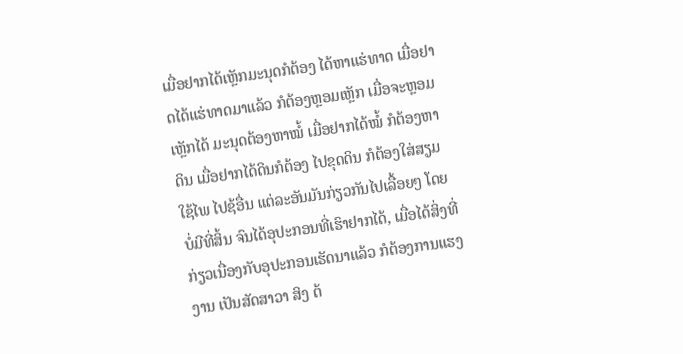ເມື່ອຢາກໄດ້ເຫຼັກມະນຸດກໍຕ້ອງ ໄດ້ຫາແຮ່ທາດ ເມື່ອຢາດໄດ້ແຮ່ທາດມາແລ້ວ ກໍຕ້ອງຫຼອມເຫຼັກ ເມື່ອຈະຫຼອມເຫຼັກໄດ້ ມະນຸດຕ້ອງຫາໝໍ້ ເມື່ອຢາກໄດ້ໝໍ້ ກໍຕ້ອງຫາດິນ ເມື່ອຢາກໄດ້ດິນກໍຕ້ອງ ໄປຂຸດດິນ ກໍຕ້ອງໃສ່ສຽມ ໃຊ້ໄພ ໄປຊ້ອື່ນ ແຕ່ລະອັນມັນກ່ຽວກັນໄປເລື້ອຍໆ ໂດຍບໍ່ມີທີ່ສິ້ນ ຈົນໄດ້ອຸປະກອນທີ່ເຮົາຢາກໄດ້, ເມື່ອໄດ້ສິ່ງທີ່ກ່ຽວເນື່ອງກັບອຸປະກອນເຮັດນາແລ້ວ ກໍຕ້ອງການແຮງງານ ເປັນສັດສາວາ ສິງ ຕ້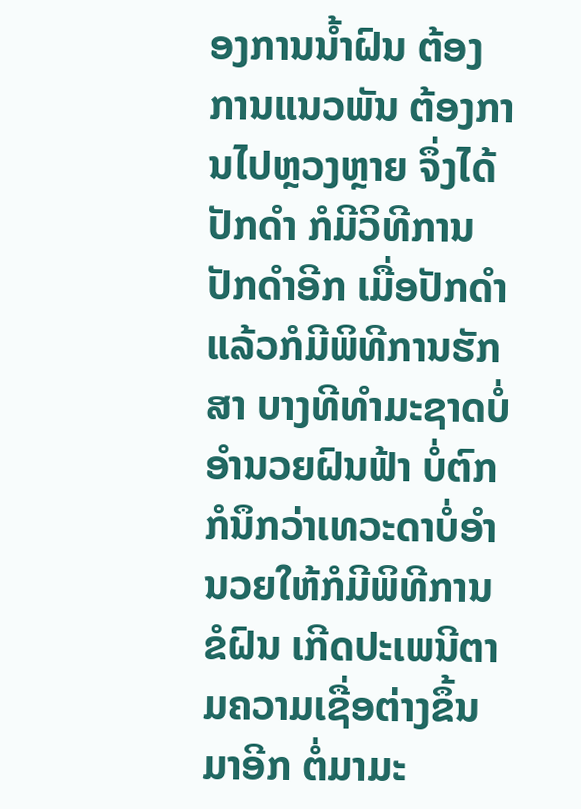ອງການນ້ຳຝົນ ຕ້ອງການແນວພັນ ຕ້ອງການໄປຫຼວງຫຼາຍ ຈຶ່ງໄດ້ປັກດຳ ກໍມີວິທີການປັກດຳອີກ ເມື່ອປັກດຳແລ້ວກໍມີພິທີການຮັກສາ ບາງທີທຳມະຊາດບໍ່ອຳນວຍຝົນຟ້າ ບໍ່ຕົກ ກໍນຶກວ່າເທວະດາບໍ່ອຳນວຍໃຫ້ກໍມີພິທີການຂໍຝົນ ເກີດປະເພນີຕາມຄວາມເຊື່ອຕ່າງຂຶ້ນມາອີກ ຕໍ່ມາມະ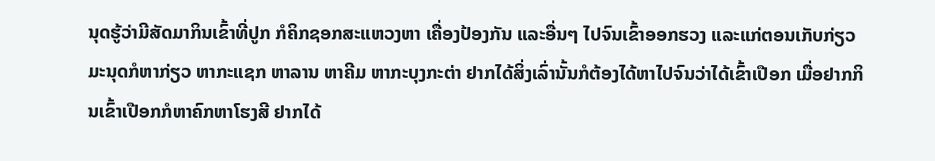ນຸດຮູ້ວ່າມີສັດມາກິນເຂົ້າທີ່ປູກ ກໍຄິກຊອກສະແຫວງຫາ ເຄື່ອງປ້ອງກັນ ແລະອື່ນໆ ໄປຈົນເຂົ້າອອກຮວງ ແລະແກ່ຕອນເກັບກ່ຽວ ມະນຸດກໍຫາກ່ຽວ ຫາກະແຊກ ຫາລານ ຫາຄີມ ຫາກະບຸງກະຕ່າ ຢາກໄດ້ສິ່ງເລົ່ານັ້ນກໍຕ້ອງໄດ້ຫາໄປຈົນວ່າໄດ້ເຂົ້າເປືອກ ເມື່ອຢາກກິນເຂົ້າເປືອກກໍຫາຄົກຫາໂຮງສີ ຢາກໄດ້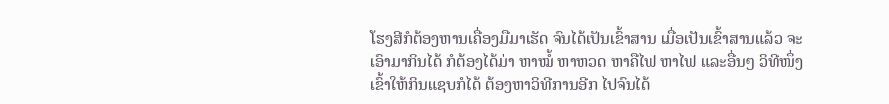ໂຮງສີກໍຕ້ອງຫານເຄື່ອງມືມາເຮັດ ຈົນໄດ້ເປັນເຂົ້າສານ ເມື່ອເປັນເຂົ້າສານແລ້ວ ຈະເອົາມາກິນໄດ້ ກໍຕ້ອງໄດ້ມ່າ ຫາໝໍ້ ຫາຫວດ ຫາຄືໄຟ ຫາໄຟ ແລະອື່ນໆ ວິທີໜຶ່ງເຂົ້າໃຫ້ກິນແຊບກໍໄດ້ ຕ້ອງຫາວິທີການອີກ ໄປຈົນໄດ້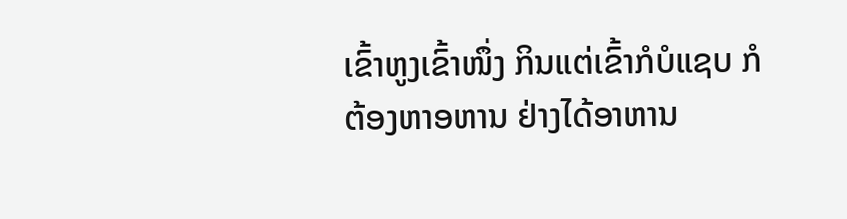ເຂົ້າຫູງເຂົ້າໜຶ່ງ ກິນແຕ່ເຂົ້າກໍບໍແຊບ ກໍຕ້ອງຫາອຫານ ຢ່າງໄດ້ອາຫານ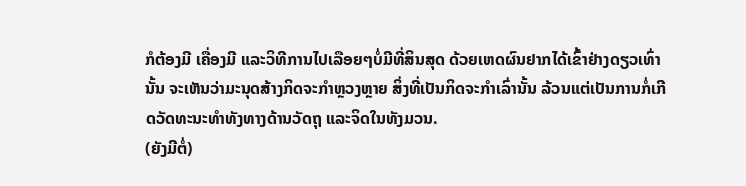ກໍຕ້ອງມີ ເຄື່ອງມີ ແລະວິທີການໄປເລືອຍໆບໍ່ມີທີ່ສິນສຸດ ດ້ວຍເຫດຜົນຢາກໄດ້ເຂົ້າຢ່າງດຽວເທົ່ານັ້ນ ຈະເຫັນວ່າມະນຸດສ້າງກິດຈະກຳຫຼວງຫຼາຍ ສິ່ງທີ່ເປັນກິດຈະກຳເລົ່ານັ້ນ ລ້ວນແຕ່ເປັນການກໍ່ເກີດວັດທະນະທຳທັງທາງດ້ານວັດຖຸ ແລະຈິດໃນທັງມວນ.
(ຍັງມີຕໍ່)